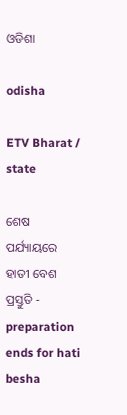ଓଡିଶା

odisha

ETV Bharat / state

ଶେଷ ପର୍ଯ୍ୟାୟରେ ହାତୀ ବେଶ ପ୍ରସ୍ତୁତି - preparation ends for hati besha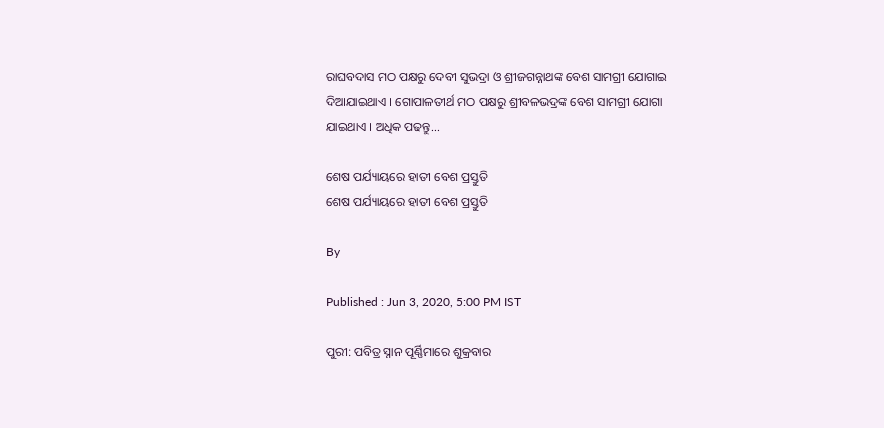ରାଘବଦାସ ମଠ ପକ୍ଷରୁ ଦେବୀ ସୁଭଦ୍ରା ଓ ଶ୍ରୀଜଗନ୍ନାଥଙ୍କ ବେଶ ସାମଗ୍ରୀ ଯୋଗାଇ ଦିଆଯାଇଥାଏ । ଗୋପାଳତୀର୍ଥ ମଠ ପକ୍ଷରୁ ଶ୍ରୀବଳଭଦ୍ରଙ୍କ ବେଶ ସାମଗ୍ରୀ ଯୋଗା ଯାଇଥାଏ । ଅଧିକ ପଢନ୍ତୁ...

ଶେଷ ପର୍ଯ୍ୟାୟରେ ହାତୀ ବେଶ ପ୍ରସ୍ତୁତି
ଶେଷ ପର୍ଯ୍ୟାୟରେ ହାତୀ ବେଶ ପ୍ରସ୍ତୁତି

By

Published : Jun 3, 2020, 5:00 PM IST

ପୁରୀ: ପବିତ୍ର ସ୍ନାନ ପୂର୍ଣ୍ଣିମାରେ ଶୁକ୍ରବାର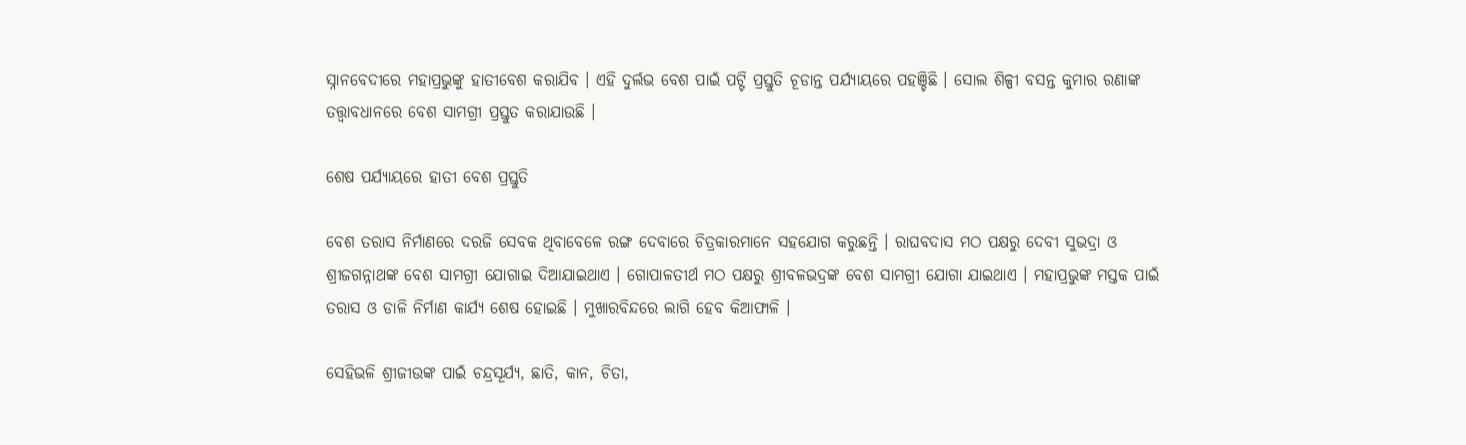ସ୍ନାନବେଦୀରେ ମହାପ୍ରଭୁଙ୍କୁ ହାତୀବେଶ କରାଯିବ । ଏହି ଦୁର୍ଲଭ ବେଶ ପାଇଁ ପଟ୍ଟି ପ୍ରସ୍ତୁତି ଚୂଡାନ୍ତ ପର୍ଯ୍ୟାୟରେ ପହଞ୍ଚିଛି । ସୋଲ ଶିଳ୍ପୀ ବସନ୍ତ କୁମାର ରଣାଙ୍କ ତତ୍ତ୍ବାବଧାନରେ ବେଶ ସାମଗ୍ରୀ ପ୍ରସ୍ତୁତ କରାଯାଉଛି ।

ଶେଷ ପର୍ଯ୍ୟାୟରେ ହାତୀ ବେଶ ପ୍ରସ୍ତୁତି

ବେଶ ତରାସ ନିର୍ମାଣରେ ଦରଜି ସେବକ ଥିବାବେଳେ ରଙ୍ଗ ଦେବାରେ ଚିତ୍ରକାରମାନେ ସହଯୋଗ କରୁଛନ୍ତି । ରାଘବଦାସ ମଠ ପକ୍ଷରୁ ଦେବୀ ସୁଭଦ୍ରା ଓ ଶ୍ରୀଜଗନ୍ନାଥଙ୍କ ବେଶ ସାମଗ୍ରୀ ଯୋଗାଇ ଦିଆଯାଇଥାଏ । ଗୋପାଳତୀର୍ଥ ମଠ ପକ୍ଷରୁ ଶ୍ରୀବଳଭଦ୍ରଙ୍କ ବେଶ ସାମଗ୍ରୀ ଯୋଗା ଯାଇଥାଏ । ମହାପ୍ରଭୁଙ୍କ ମସ୍ତକ ପାଇଁ ତରାସ ଓ ଡାଳି ନିର୍ମାଣ କାର୍ଯ୍ୟ ଶେଷ ହୋଇଛି । ମୁଖାରବିନ୍ଦରେ ଲାଗି ହେବ କିଆଫାଳି ।

ସେହିଭଳି ଶ୍ରୀଜୀଉଙ୍କ ପାଇଁ ଚନ୍ଦ୍ରସୂର୍ଯ୍ୟ, ଛାତି, କାନ, ଚିତା,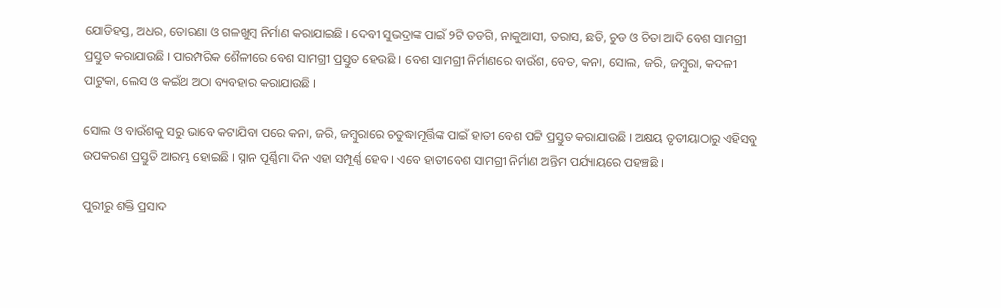ଯୋଡିହସ୍ତ, ଅଧର, ତୋରଣା ଓ ଗଳଖୁମ୍ବ ନିର୍ମାଣ କରାଯାଇଛି । ଦେବୀ ସୁଭଦ୍ରାଙ୍କ ପାଇଁ ୨ଟି ତଡଗି, ନାକୁଆସୀ, ତରାସ, ଛତି, ଚୁଡ ଓ ଚିତା ଆଦି ବେଶ ସାମଗ୍ରୀ ପ୍ରସ୍ତୁତ କରାଯାଉଛି । ପାରମ୍ପରିକ ଶୈଳୀରେ ବେଶ ସାମଗ୍ରୀ ପ୍ରସ୍ତୁତ ହେଉଛି । ବେଶ ସାମଗ୍ରୀ ନିର୍ମାଣରେ ବାଉଁଶ, ବେତ, କନା, ସୋଲ, ଜରି, ଜମ୍ବୁରା, କଦଳୀ ପାଟୁକା, ଲେସ ଓ କଇଁଥ ଅଠା ବ୍ୟବହାର କରାଯାଉଛି ।

ସୋଲ ଓ ବାଉଁଶକୁ ସରୁ ଭାବେ କଟାଯିବା ପରେ କନା, ଜରି, ଜମ୍ବୁରାରେ ଚତୁଦ୍ଧାମୂର୍ତ୍ତିଙ୍କ ପାଇଁ ହାତୀ ବେଶ ପଟ୍ଟି ପ୍ରସ୍ତୁତ କରାଯାଉଛି । ଅକ୍ଷୟ ତୃତୀୟାଠାରୁ ଏହିସବୁ ଉପକରଣ ପ୍ରସ୍ତୁତି ଆରମ୍ଭ ହୋଇଛି । ସ୍ନାନ ପୂର୍ଣ୍ଣିମା ଦିନ ଏହା ସମ୍ପୂର୍ଣ୍ଣ ହେବ । ଏବେ ହାତୀବେଶ ସାମଗ୍ରୀ ନିର୍ମାଣ ଅନ୍ତିମ ପର୍ଯ୍ୟାୟରେ ପହଞ୍ଚଛି ।

ପୁରୀରୁ ଶକ୍ତି ପ୍ରସାଦ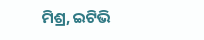ମିଶ୍ର, ଇଟିଭି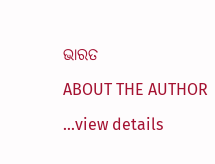ଭାରତ

ABOUT THE AUTHOR

...view details